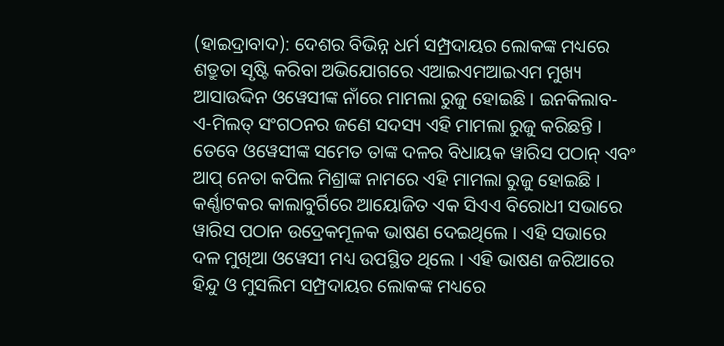(ହାଇଦ୍ରାବାଦ): ଦେଶର ବିଭିନ୍ନ ଧର୍ମ ସମ୍ପ୍ରଦାୟର ଲୋକଙ୍କ ମଧ୍ୟରେ ଶତ୍ରୁତା ସୃଷ୍ଟି କରିବା ଅଭିଯୋଗରେ ଏଆଇଏମଆଇଏମ ମୁଖ୍ୟ ଆସାଉଦ୍ଦିନ ଓୱେସୀଙ୍କ ନାଁରେ ମାମଲା ରୁଜୁ ହୋଇଛି । ଇନକିଲାବ-ଏ-ମିଲତ୍ ସଂଗଠନର ଜଣେ ସଦସ୍ୟ ଏହି ମାମଲା ରୁଜୁ କରିଛନ୍ତି । ତେବେ ଓୱେସୀଙ୍କ ସମେତ ତାଙ୍କ ଦଳର ବିଧାୟକ ୱାରିସ ପଠାନ୍ ଏବଂ ଆପ୍ ନେତା କପିଲ ମିଶ୍ରାଙ୍କ ନାମରେ ଏହି ମାମଲା ରୁଜୁ ହୋଇଛି । କର୍ଣ୍ଣାଟକର କାଲାବୁର୍ଗିରେ ଆୟୋଜିତ ଏକ ସିଏଏ ବିରୋଧୀ ସଭାରେ ୱାରିସ ପଠାନ ଉଦ୍ରେକମୂଳକ ଭାଷଣ ଦେଇଥିଲେ । ଏହି ସଭାରେ ଦଳ ମୁଖିଆ ଓୱେସୀ ମଧ୍ୟ ଉପସ୍ଥିତ ଥିଲେ । ଏହି ଭାଷଣ ଜରିଆରେ ହିନ୍ଦୁ ଓ ମୁସଲିମ ସମ୍ପ୍ରଦାୟର ଲୋକଙ୍କ ମଧ୍ୟରେ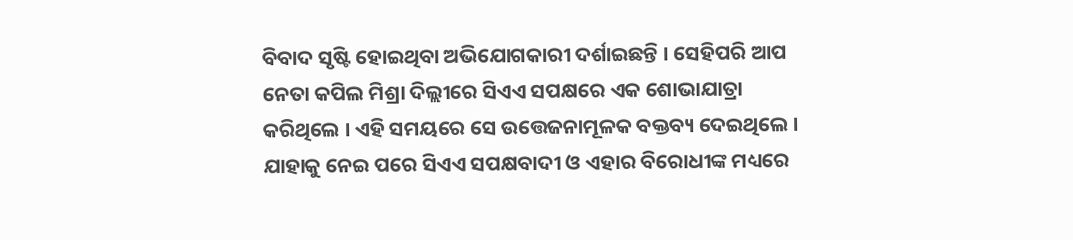ବିବାଦ ସୃଷ୍ଟି ହୋଇଥିବା ଅଭିଯୋଗକାରୀ ଦର୍ଶାଇଛନ୍ତି । ସେହିପରି ଆପ ନେତା କପିଲ ମିଶ୍ରା ଦିଲ୍ଲୀରେ ସିଏଏ ସପକ୍ଷରେ ଏକ ଶୋଭାଯାତ୍ରା କରିଥିଲେ । ଏହି ସମୟରେ ସେ ଉତ୍ତେଜନାମୂଳକ ବକ୍ତବ୍ୟ ଦେଇଥିଲେ । ଯାହାକୁ ନେଇ ପରେ ସିଏଏ ସପକ୍ଷବାଦୀ ଓ ଏହାର ବିରୋଧୀଙ୍କ ମଧ୍ୟରେ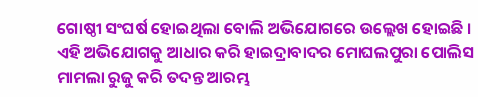ଗୋଷ୍ଠୀ ସଂଘର୍ଷ ହୋଇଥିଲା ବୋଲି ଅଭିଯୋଗରେ ଉଲ୍ଲେଖ ହୋଇଛି । ଏହି ଅଭିଯୋଗକୁ ଆଧାର କରି ହାଇଦ୍ରାବାଦର ମୋଘଲପୁରା ପୋଲିସ ମାମଲା ରୁଜୁ କରି ତଦନ୍ତ ଆରମ୍ଭ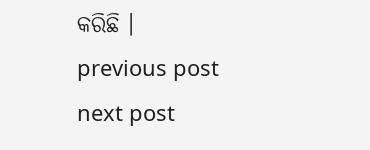କରିଛି ।
previous post
next post